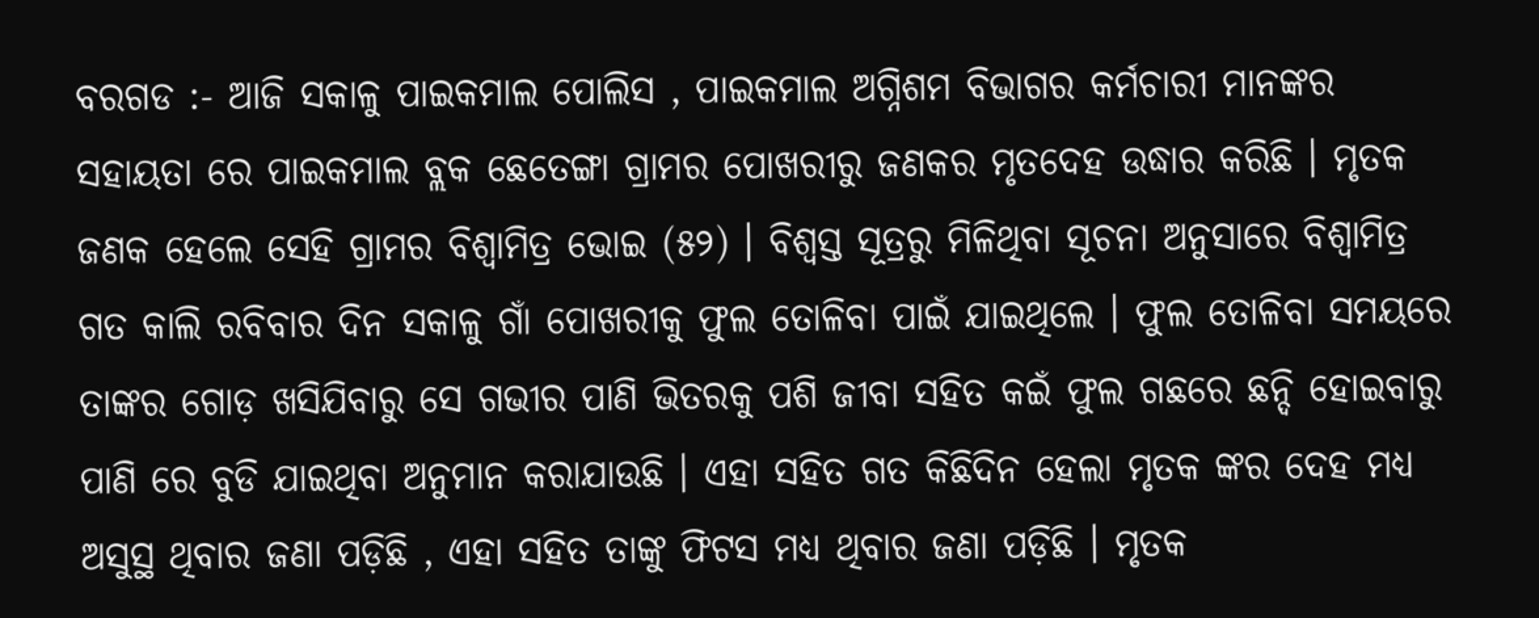ବରଗଡ :- ଆଜି ସକାଳୁ ପାଇକମାଲ ପୋଲିସ , ପାଇକମାଲ ଅଗ୍ନିଶମ ବିଭାଗର କର୍ମଚାରୀ ମାନଙ୍କର ସହାୟତା ରେ ପାଇକମାଲ ବ୍ଲକ ଛେତେଙ୍ଗା ଗ୍ରାମର ପୋଖରୀରୁ ଜଣକର ମୃତଦେହ ଉଦ୍ଧାର କରିଛି । ମୃତକ ଜଣକ ହେଲେ ସେହି ଗ୍ରାମର ବିଶ୍ଵାମିତ୍ର ଭୋଇ (୫୨) । ବିଶ୍ୱସ୍ତ ସୂତ୍ରରୁ ମିଳିଥିବା ସୂଚନା ଅନୁସାରେ ବିଶ୍ଵାମିତ୍ର ଗତ କାଲି ରବିବାର ଦିନ ସକାଳୁ ଗାଁ ପୋଖରୀକୁ ଫୁଲ ତୋଳିବା ପାଇଁ ଯାଇଥିଲେ । ଫୁଲ ତୋଳିବା ସମୟରେ ତାଙ୍କର ଗୋଡ଼ ଖସିଯିବାରୁ ସେ ଗଭୀର ପାଣି ଭିତରକୁ ପଶି ଜୀବା ସହିତ କଇଁ ଫୁଲ ଗଛରେ ଛନ୍ଦି ହୋଇବାରୁ ପାଣି ରେ ବୁଡି ଯାଇଥିବା ଅନୁମାନ କରାଯାଉଛି । ଏହା ସହିତ ଗତ କିଛିଦିନ ହେଲା ମୃତକ ଙ୍କର ଦେହ ମଧ୍ୟ ଅସୁସ୍ଥ ଥିବାର ଜଣା ପଡ଼ିଛି , ଏହା ସହିତ ତାଙ୍କୁ ଫିଟସ ମଧ୍ୟ ଥିବାର ଜଣା ପଡ଼ିଛି । ମୃତକ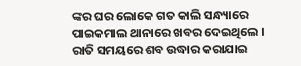ଙ୍କର ଘର ଲୋକେ ଗତ କାଲି ସନ୍ଧ୍ୟାରେ ପାଇକମାଲ ଥାନାରେ ଖବର ଦେଇଥିଲେ । ରାତି ସମୟରେ ଶବ ଉଦ୍ଧାର କରାଯାଇ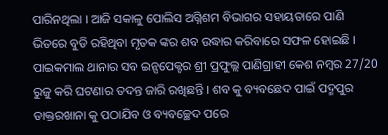ପାରିନଥିଲା । ଆଜି ସକାଳୁ ପୋଲିସ ଅଗ୍ନିଶମ ବିଭାଗର ସହାୟତାରେ ପାଣି ଭିତରେ ବୁଡି ରହିଥିବା ମୃତକ ଙ୍କର ଶବ ଉଦ୍ଧାର କରିବାରେ ସଫଳ ହୋଇଛି । ପାଇକମାଲ ଥାନାର ସବ ଇନ୍ସପେକ୍ଟର ଶ୍ରୀ ପ୍ରଫୁଲ୍ଲ ପାଣିଗ୍ରାହୀ କେଶ ନମ୍ବର 27/20 ରୁଜୁ କରି ଘଟଣାର ତଦନ୍ତ ଜାରି ରଖିଛନ୍ତି । ଶବ କୁ ବ୍ୟବଛେଦ ପାଇଁ ପଦ୍ମପୁର ଡାକ୍ତରଖାନା କୁ ପଠାଯିବ ଓ ବ୍ୟବଚ୍ଛେଦ ପରେ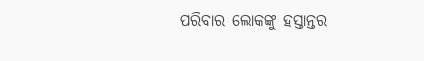ପରିବାର ଲୋକଙ୍କୁ ହସ୍ତାନ୍ତର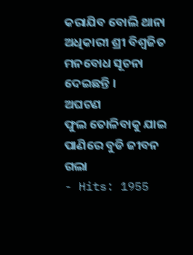କରାଯିବ ବୋଲି ଥାନା ଅଧିକାରୀ ଶ୍ରୀ ବିଶ୍ୱଜିତ ମନବୋଧ ସୂଚନା ଦେଇଛନ୍ତି ।
ଅଘଟଣ
ଫୁଲ ତୋଳିବାକୁ ଯାଇ ପାଣିରେ ବୁଡି ଜୀବନ ଗଲା
- Hits: 1955